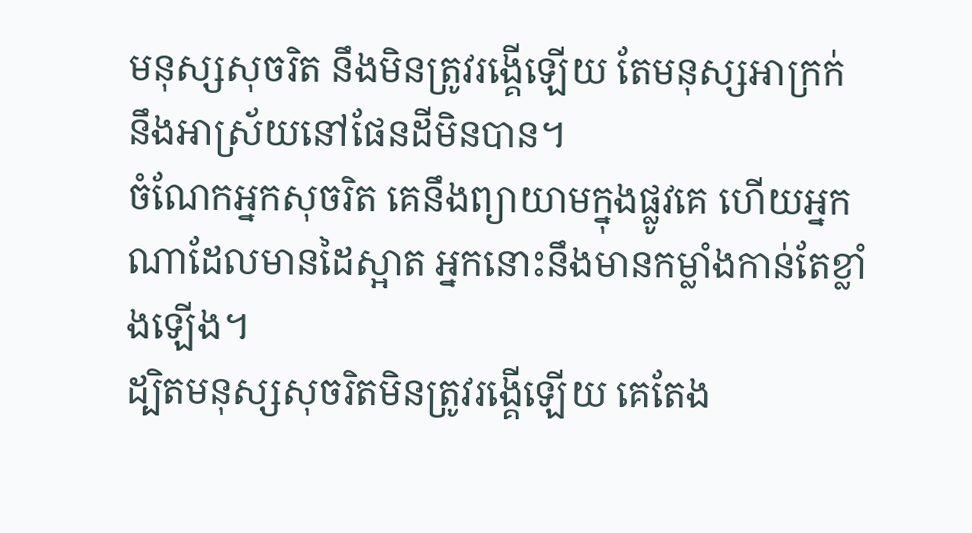មនុស្សសុចរិត នឹងមិនត្រូវរង្គើឡើយ តែមនុស្សអាក្រក់ នឹងអាស្រ័យនៅផែនដីមិនបាន។
ចំណែកអ្នកសុចរិត គេនឹងព្យាយាមក្នុងផ្លូវគេ ហើយអ្នកណាដែលមានដៃស្អាត អ្នកនោះនឹងមានកម្លាំងកាន់តែខ្លាំងឡើង។
ដ្បិតមនុស្សសុចរិតមិនត្រូវរង្គើឡើយ គេតែង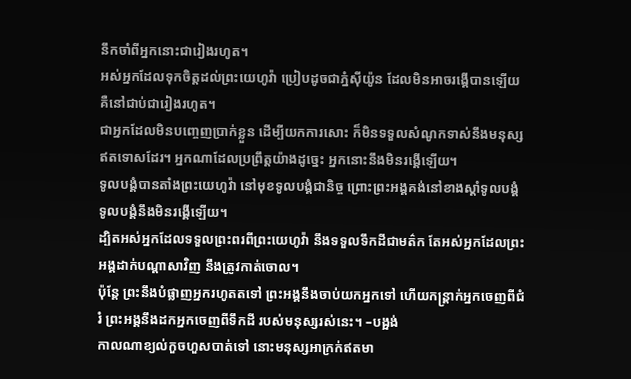នឹកចាំពីអ្នកនោះជារៀងរហូត។
អស់អ្នកដែលទុកចិត្តដល់ព្រះយេហូវ៉ា ប្រៀបដូចជាភ្នំស៊ីយ៉ូន ដែលមិនអាចរង្គើបានឡើយ គឺនៅជាប់ជារៀងរហូត។
ជាអ្នកដែលមិនបញ្ចេញប្រាក់ខ្លួន ដើម្បីយកការសោះ ក៏មិនទទួលសំណូកទាស់នឹងមនុស្ស ឥតទោសដែរ។ អ្នកណាដែលប្រព្រឹត្តយ៉ាងដូច្នេះ អ្នកនោះនឹងមិនរង្គើឡើយ។
ទូលបង្គំបានតាំងព្រះយេហូវ៉ា នៅមុខទូលបង្គំជានិច្ច ព្រោះព្រះអង្គគង់នៅខាងស្តាំទូលបង្គំ ទូលបង្គំនឹងមិនរង្គើឡើយ។
ដ្បិតអស់អ្នកដែលទទួលព្រះពរពីព្រះយេហូវ៉ា នឹងទទួលទឹកដីជាមត៌ក តែអស់អ្នកដែលព្រះអង្គដាក់បណ្ដាសាវិញ នឹងត្រូវកាត់ចោល។
ប៉ុន្តែ ព្រះនឹងបំផ្លាញអ្នករហូតតទៅ ព្រះអង្គនឹងចាប់យកអ្នកទៅ ហើយកន្ត្រាក់អ្នកចេញពីជំរំ ព្រះអង្គនឹងដកអ្នកចេញពីទឹកដី របស់មនុស្សរស់នេះ។ –បង្អង់
កាលណាខ្យល់កួចហួសបាត់ទៅ នោះមនុស្សអាក្រក់ឥតមា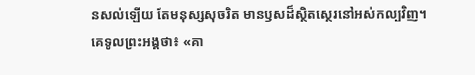នសល់ឡើយ តែមនុស្សសុចរិត មានឫសដ៏ស្ថិតស្ថេរនៅអស់កល្បវិញ។
គេទូលព្រះអង្គថា៖ «គា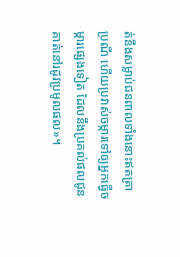ត់នឹងសម្លាប់ជនពាលទាំងនោះឥតត្រាប្រណី ហើយប្រវាស់ចម្ការទៅឲ្យអ្នកធ្វើចម្ការផ្សេងទៀត ដែលនឹងប្រគល់ផលជូនគាត់នៅរដូវប្រមូលផល»។